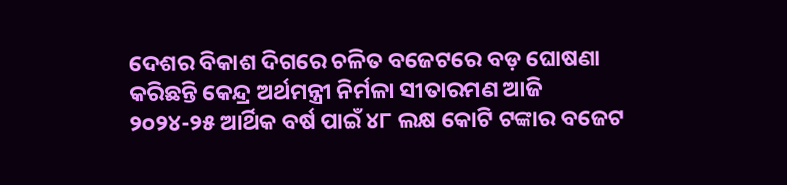ଦେଶର ବିକାଶ ଦିଗରେ ଚଳିତ ବଜେଟରେ ବଡ଼ ଘୋଷଣା କରିଛନ୍ତି କେନ୍ଦ୍ର ଅର୍ଥମନ୍ତ୍ରୀ ନିର୍ମଳା ସୀତାରମଣ ଆଜି ୨୦୨୪-୨୫ ଆର୍ଥିକ ବର୍ଷ ପାଇଁ ୪୮ ଲକ୍ଷ କୋଟି ଟଙ୍କାର ବଜେଟ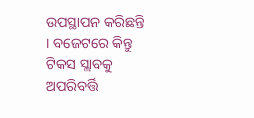ଉପସ୍ଥାପନ କରିଛନ୍ତି । ବଜେଟରେ କିନ୍ତୁ ଟିକସ ସ୍ଲାବକୁ ଅପରିବର୍ତ୍ତି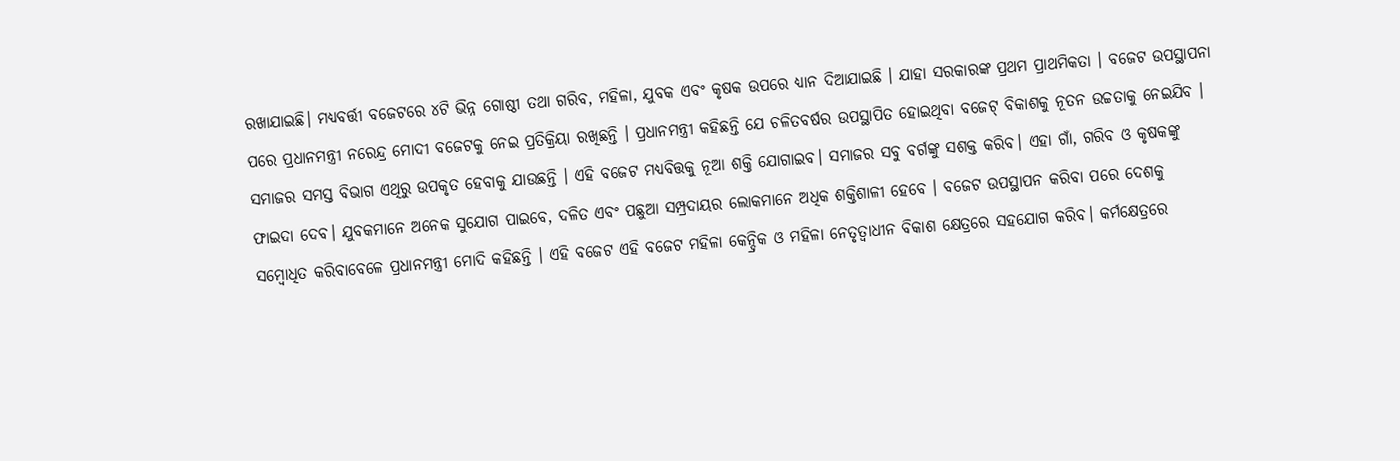ରଖାଯାଇଛି। ମଧ୍ୟବର୍ତ୍ତୀ ବଜେଟରେ ୪ଟି ଭିନ୍ନ ଗୋଷ୍ଠୀ ତଥା ଗରିବ, ମହିଳା, ଯୁବକ ଏବଂ କୃଷକ ଉପରେ ଧ୍ୟାନ ଦିଆଯାଇଛି । ଯାହା ସରକାରଙ୍କ ପ୍ରଥମ ପ୍ରାଥମିକତା । ବଜେଟ ଉପସ୍ଥାପନା ପରେ ପ୍ରଧାନମନ୍ତ୍ରୀ ନରେନ୍ଦ୍ର ମୋଦୀ ବଜେଟକୁ ନେଇ ପ୍ରତିକ୍ରିୟା ରଖିଛନ୍ତି । ପ୍ରଧାନମନ୍ତ୍ରୀ କହିଛନ୍ତି ଯେ ଚଳିତବର୍ଷର ଉପସ୍ଥାପିତ ହୋଇଥିବା ବଜେଟ୍ ବିକାଶକୁ ନୂତନ ଉଚ୍ଚତାକୁ ନେଇଯିବ । ସମାଜର ସମସ୍ତ ବିଭାଗ ଏଥିରୁ ଉପକୃତ ହେବାକୁ ଯାଉଛନ୍ତି । ଏହି ବଜେଟ ମଧ୍ୟବିତ୍ତକୁ ନୂଆ ଶକ୍ତି ଯୋଗାଇବ। ସମାଜର ସବୁ ବର୍ଗଙ୍କୁ ସଶକ୍ତ କରିବ। ଏହା ଗାଁ, ଗରିବ ଓ କୃଷକଙ୍କୁ ଫାଇଦା ଦେବ। ଯୁବକମାନେ ଅନେକ ସୁଯୋଗ ପାଇବେ, ଦଳିତ ଏବଂ ପଛୁଆ ସମ୍ପ୍ରଦାୟର ଲୋକମାନେ ଅଧିକ ଶକ୍ତିଶାଳୀ ହେବେ । ବଜେଟ ଉପସ୍ଥାପନ କରିବା ପରେ ଦେଶକୁ ସମ୍ବୋଧିତ କରିବାବେଳେ ପ୍ରଧାନମନ୍ତ୍ରୀ ମୋଦି କହିଛନ୍ତି । ଏହି ବଜେଟ ଏହି ବଜେଟ ମହିଳା କେନ୍ଦ୍ରିକ ଓ ମହିଳା ନେତୃତ୍ୱାଧୀନ ବିକାଶ କ୍ଷେତ୍ରରେ ସହଯୋଗ କରିବ। କର୍ମକ୍ଷେତ୍ରରେ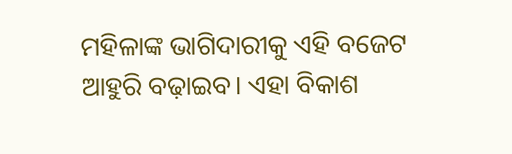ମହିଳାଙ୍କ ଭାଗିଦାରୀକୁ ଏହି ବଜେଟ ଆହୁରି ବଢ଼ାଇବ। ଏହା ବିକାଶ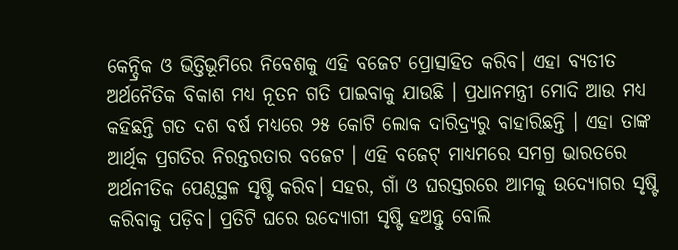କେନ୍ଦ୍ରିକ ଓ ଭିତ୍ତିଭୂମିରେ ନିବେଶକୁ ଏହି ବଜେଟ ପ୍ରୋତ୍ସାହିତ କରିବ। ଏହା ବ୍ୟତୀତ ଅର୍ଥନୈତିକ ବିକାଶ ମଧ୍ୟ ନୂତନ ଗତି ପାଇବାକୁ ଯାଉଛି । ପ୍ରଧାନମନ୍ତ୍ରୀ ମୋଦି ଆଉ ମଧ୍ଯ କହିଛନ୍ତି ଗତ ଦଶ ବର୍ଷ ମଧ୍ୟରେ ୨୫ କୋଟି ଲୋକ ଦାରିଦ୍ର୍ୟରୁ ବାହାରିଛନ୍ତି । ଏହା ତାଙ୍କ ଆର୍ଥିକ ପ୍ରଗତିର ନିରନ୍ତରତାର ବଜେଟ । ଏହି ବଜେଟ୍ ମାଧ୍ୟମରେ ସମଗ୍ର ଭାରତରେ ଅର୍ଥନୀତିକ ପେଣ୍ଠସ୍ଥଳ ସୃଷ୍ଟି କରିବ। ସହର, ଗାଁ ଓ ଘରସ୍ତରରେ ଆମକୁ ଉଦ୍ୟୋଗର ସୃଷ୍ଟି କରିବାକୁ ପଡ଼ିବ। ପ୍ରତିଟି ଘରେ ଉଦ୍ୟୋଗୀ ସୃଷ୍ଟି ହଅନ୍ତୁ ବୋଲି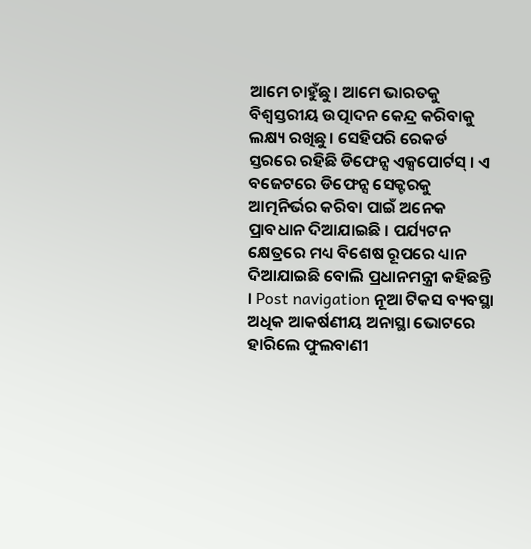ଆମେ ଚାହୁଁଛୁ। ଆମେ ଭାରତକୁ ବିଶ୍ୱସ୍ତରୀୟ ଉତ୍ପାଦନ କେନ୍ଦ୍ର କରିବାକୁ ଲକ୍ଷ୍ୟ ରଖିଛୁ। ସେହିପରି ରେକର୍ଡ ସ୍ତରରେ ରହିଛି ଡିଫେନ୍ସ ଏକ୍ସପୋର୍ଟସ୍ । ଏ ବଜେଟରେ ଡିଫେନ୍ସ ସେକ୍ଟରକୁ ଆତ୍ମନିର୍ଭର କରିବା ପାଇଁ ଅନେକ ପ୍ରାବଧାନ ଦିଆଯାଇଛି । ପର୍ଯ୍ୟଟନ କ୍ଷେତ୍ରରେ ମଧ୍ୟ ବିଶେଷ ରୂପରେ ଧ୍ୟାନ ଦିଆଯାଇଛି ବୋଲି ପ୍ରଧାନମନ୍ତ୍ରୀ କହିଛନ୍ତି । Post navigation ନୂଆ ଟିକସ ବ୍ୟବସ୍ଥା ଅଧିକ ଆକର୍ଷଣୀୟ ଅନାସ୍ଥା ଭୋଟରେ ହାରିଲେ ଫୁଲବାଣୀ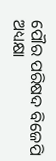ପୌର ପରିଷଦ ବିଜେପି ଅଧ୍ୟକ୍ଷା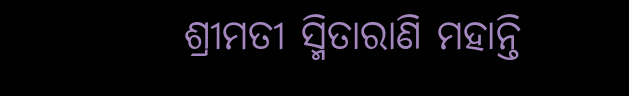ଶ୍ରୀମତୀ ସ୍ମିତାରାଣି ମହାନ୍ତି